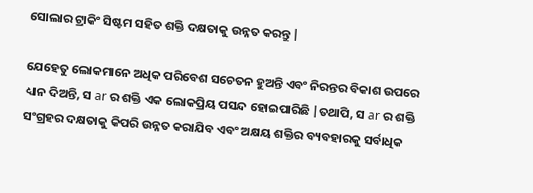ସୋଲାର ଟ୍ରାକିଂ ସିଷ୍ଟମ ସହିତ ଶକ୍ତି ଦକ୍ଷତାକୁ ଉନ୍ନତ କରନ୍ତୁ |

ଯେହେତୁ ଲୋକମାନେ ଅଧିକ ପରିବେଶ ସଚେତନ ହୁଅନ୍ତି ଏବଂ ନିରନ୍ତର ବିକାଶ ଉପରେ ଧ୍ୟାନ ଦିଅନ୍ତି, ସ ar ର ଶକ୍ତି ଏକ ଲୋକପ୍ରିୟ ପସନ୍ଦ ହୋଇପାରିଛି |ତଥାପି, ସ ar ର ଶକ୍ତି ସଂଗ୍ରହର ଦକ୍ଷତାକୁ କିପରି ଉନ୍ନତ କରାଯିବ ଏବଂ ଅକ୍ଷୟ ଶକ୍ତିର ବ୍ୟବହାରକୁ ସର୍ବାଧିକ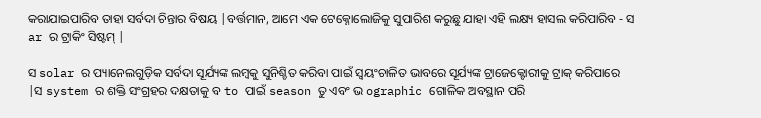କରାଯାଇପାରିବ ତାହା ସର୍ବଦା ଚିନ୍ତାର ବିଷୟ |ବର୍ତ୍ତମାନ, ଆମେ ଏକ ଟେକ୍ନୋଲୋଜିକୁ ସୁପାରିଶ କରୁଛୁ ଯାହା ଏହି ଲକ୍ଷ୍ୟ ହାସଲ କରିପାରିବ - ସ ar ର ଟ୍ରାକିଂ ସିଷ୍ଟମ୍ |

ସ solar ର ପ୍ୟାନେଲଗୁଡ଼ିକ ସର୍ବଦା ସୂର୍ଯ୍ୟଙ୍କ ଲମ୍ବକୁ ସୁନିଶ୍ଚିତ କରିବା ପାଇଁ ସ୍ୱୟଂଚାଳିତ ଭାବରେ ସୂର୍ଯ୍ୟଙ୍କ ଟ୍ରାଜେକ୍ଟୋରୀକୁ ଟ୍ରାକ୍ କରିପାରେ |ସ system ର ଶକ୍ତି ସଂଗ୍ରହର ଦକ୍ଷତାକୁ ବ to ପାଇଁ season ତୁ ଏବଂ ଭ ographic ଗୋଳିକ ଅବସ୍ଥାନ ପରି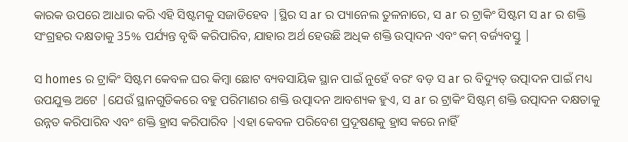କାରକ ଉପରେ ଆଧାର କରି ଏହି ସିଷ୍ଟମକୁ ସଜାଡିହେବ |ସ୍ଥିର ସ ar ର ପ୍ୟାନେଲ ତୁଳନାରେ, ସ ar ର ଟ୍ରାକିଂ ସିଷ୍ଟମ ସ ar ର ଶକ୍ତି ସଂଗ୍ରହର ଦକ୍ଷତାକୁ 35% ପର୍ଯ୍ୟନ୍ତ ବୃଦ୍ଧି କରିପାରିବ, ଯାହାର ଅର୍ଥ ହେଉଛି ଅଧିକ ଶକ୍ତି ଉତ୍ପାଦନ ଏବଂ କମ୍ ବର୍ଜ୍ୟବସ୍ତୁ |

ସ homes ର ଟ୍ରାକିଂ ସିଷ୍ଟମ କେବଳ ଘର କିମ୍ବା ଛୋଟ ବ୍ୟବସାୟିକ ସ୍ଥାନ ପାଇଁ ନୁହେଁ ବରଂ ବଡ଼ ସ ar ର ବିଦ୍ୟୁତ୍ ଉତ୍ପାଦନ ପାଇଁ ମଧ୍ୟ ଉପଯୁକ୍ତ ଅଟେ |ଯେଉଁ ସ୍ଥାନଗୁଡିକରେ ବହୁ ପରିମାଣର ଶକ୍ତି ଉତ୍ପାଦନ ଆବଶ୍ୟକ ହୁଏ, ସ ar ର ଟ୍ରାକିଂ ସିଷ୍ଟମ୍ ଶକ୍ତି ଉତ୍ପାଦନ ଦକ୍ଷତାକୁ ଉନ୍ନତ କରିପାରିବ ଏବଂ ଶକ୍ତି ହ୍ରାସ କରିପାରିବ |ଏହା କେବଳ ପରିବେଶ ପ୍ରଦୂଷଣକୁ ହ୍ରାସ କରେ ନାହିଁ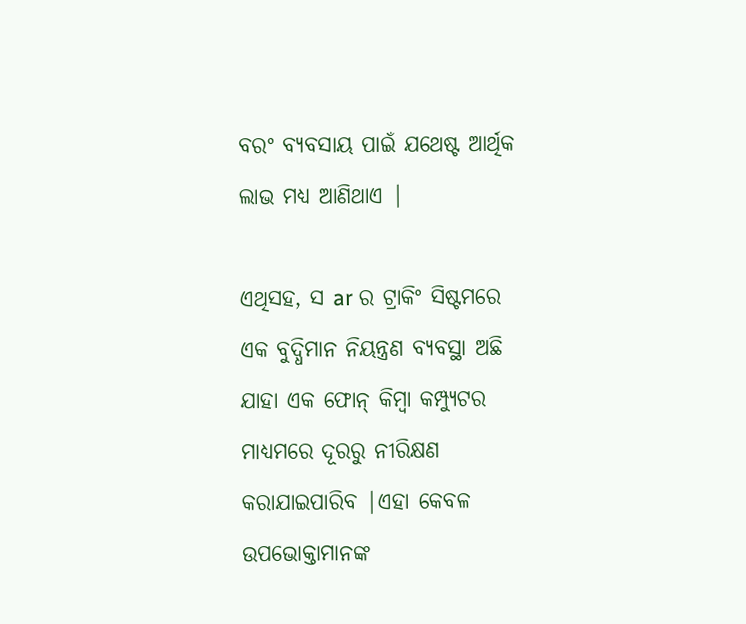ବରଂ ବ୍ୟବସାୟ ପାଇଁ ଯଥେଷ୍ଟ ଆର୍ଥିକ ଲାଭ ମଧ୍ୟ ଆଣିଥାଏ |

ଏଥିସହ, ସ ar ର ଟ୍ରାକିଂ ସିଷ୍ଟମରେ ଏକ ବୁଦ୍ଧିମାନ ନିୟନ୍ତ୍ରଣ ବ୍ୟବସ୍ଥା ଅଛି ଯାହା ଏକ ଫୋନ୍ କିମ୍ବା କମ୍ପ୍ୟୁଟର ମାଧ୍ୟମରେ ଦୂରରୁ ନୀରିକ୍ଷଣ କରାଯାଇପାରିବ |ଏହା କେବଳ ଉପଭୋକ୍ତାମାନଙ୍କ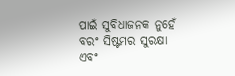ପାଇଁ ସୁବିଧାଜନକ ନୁହେଁ ବରଂ ସିଷ୍ଟମର ସୁରକ୍ଷା ଏବଂ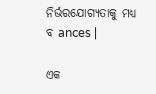ନିର୍ଭରଯୋଗ୍ୟତାକୁ ମଧ୍ୟ ବ ances |

ଏକ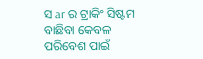ସ ar ର ଟ୍ରାକିଂ ସିଷ୍ଟମ ବାଛିବା କେବଳ ପରିବେଶ ପାଇଁ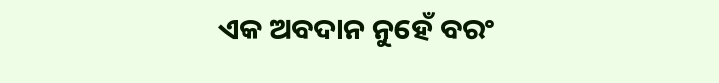ଏକ ଅବଦାନ ନୁହେଁ ବରଂ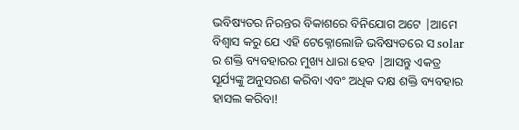ଭବିଷ୍ୟତର ନିରନ୍ତର ବିକାଶରେ ବିନିଯୋଗ ଅଟେ |ଆମେ ବିଶ୍ୱାସ କରୁ ଯେ ଏହି ଟେକ୍ନୋଲୋଜି ଭବିଷ୍ୟତରେ ସ solar ର ଶକ୍ତି ବ୍ୟବହାରର ମୁଖ୍ୟ ଧାରା ହେବ |ଆସନ୍ତୁ ଏକତ୍ର ସୂର୍ଯ୍ୟଙ୍କୁ ଅନୁସରଣ କରିବା ଏବଂ ଅଧିକ ଦକ୍ଷ ଶକ୍ତି ବ୍ୟବହାର ହାସଲ କରିବା!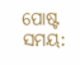ପୋଷ୍ଟ ସମୟ: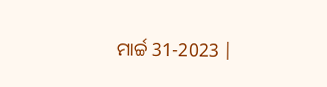ମାର୍ଚ୍ଚ 31-2023 |